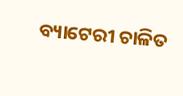ବ୍ୟାଟେରୀ ଚାଳିତ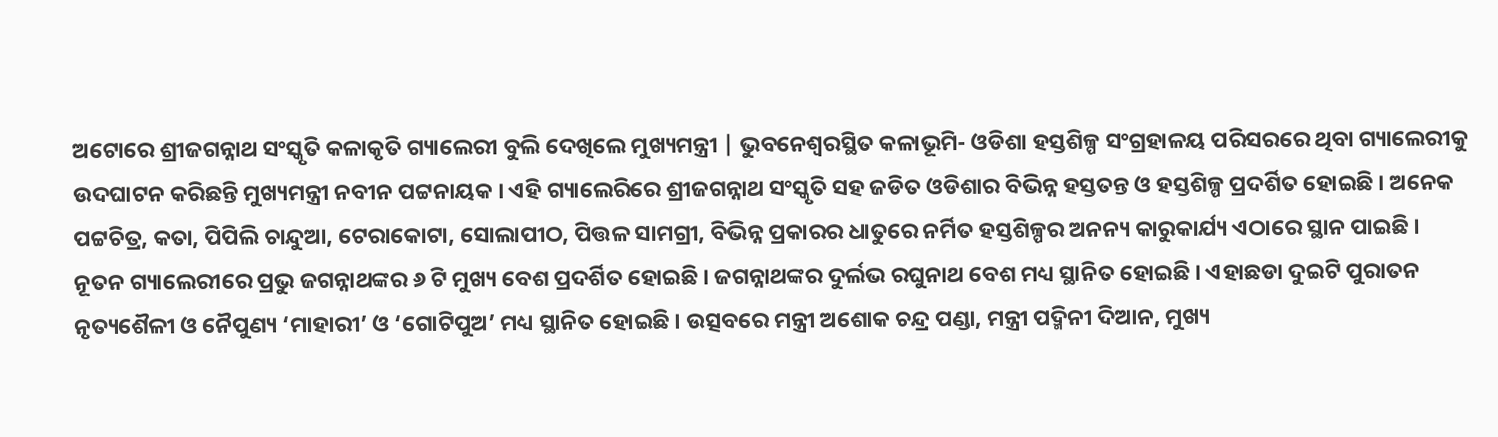ଅଟୋରେ ଶ୍ରୀଜଗନ୍ନାଥ ସଂସ୍କୃତି କଳାକୃତି ଗ୍ୟାଲେରୀ ବୁଲି ଦେଖିଲେ ମୁଖ୍ୟମନ୍ତ୍ରୀ | ଭୁବନେଶ୍ୱରସ୍ଥିତ କଳାଭୂମି- ଓଡିଶା ହସ୍ତଶିଳ୍ପ ସଂଗ୍ରହାଳୟ ପରିସରରେ ଥିବା ଗ୍ୟାଲେରୀକୁ ଉଦଘାଟନ କରିଛନ୍ତି ମୁଖ୍ୟମନ୍ତ୍ରୀ ନବୀନ ପଟ୍ଟନାୟକ । ଏହି ଗ୍ୟାଲେରିରେ ଶ୍ରୀଜଗନ୍ନାଥ ସଂସ୍କୃତି ସହ ଜଡିତ ଓଡିଶାର ବିଭିନ୍ନ ହସ୍ତତନ୍ତ ଓ ହସ୍ତଶିଳ୍ପ ପ୍ରଦର୍ଶିତ ହୋଇଛି । ଅନେକ ପଟ୍ଟଚିତ୍ର, କତା, ପିପିଲି ଚାନ୍ଦୁଆ, ଟେରାକୋଟା, ସୋଲାପୀଠ, ପିତ୍ତଳ ସାମଗ୍ରୀ, ବିଭିନ୍ନ ପ୍ରକାରର ଧାତୁରେ ନର୍ମିତ ହସ୍ତଶିଳ୍ପର ଅନନ୍ୟ କାରୁକାର୍ଯ୍ୟ ଏଠାରେ ସ୍ଥାନ ପାଇଛି ।
ନୂତନ ଗ୍ୟାଲେରୀରେ ପ୍ରଭୁ ଜଗନ୍ନାଥଙ୍କର ୬ ଟି ମୁଖ୍ୟ ବେଶ ପ୍ରଦର୍ଶିତ ହୋଇଛି । ଜଗନ୍ନାଥଙ୍କର ଦୁର୍ଲଭ ରଘୁନାଥ ବେଶ ମଧ୍ୟ ସ୍ଥାନିତ ହୋଇଛି । ଏହାଛଡା ଦୁଇଟି ପୁରାତନ ନୃତ୍ୟଶୈଳୀ ଓ ନୈପୁଣ୍ୟ ‘ମାହାରୀ’ ଓ ‘ଗୋଟିପୁଅ’ ମଧ୍ୟ ସ୍ଥାନିତ ହୋଇଛି । ଉତ୍ସବରେ ମନ୍ତ୍ରୀ ଅଶୋକ ଚନ୍ଦ୍ର ପଣ୍ଡା, ମନ୍ତ୍ରୀ ପଦ୍ମିନୀ ଦିଆନ, ମୁଖ୍ୟ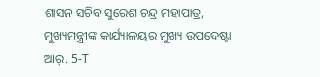ଶାସନ ସଚିବ ସୁରେଶ ଚନ୍ଦ୍ର ମହାପାତ୍ର, ମୁଖ୍ୟମନ୍ତ୍ରୀଙ୍କ କାର୍ଯ୍ୟାଳୟର ମୁଖ୍ୟ ଉପଦେଷ୍ଟା ଆର୍. 5-T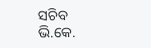ସଚିବ ଭି.କେ.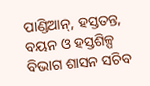ପାଣ୍ଡିଆନ୍, ହସ୍ତତନ୍ତ, ବୟନ ଓ ହସ୍ତଶିଳ୍ପ ବିଭାଗ ଶାସନ ସଚିବ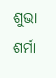ଶୁଭା ଶର୍ମା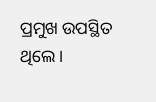ପ୍ରମୁଖ ଉପସ୍ଥିତ ଥିଲେ ।